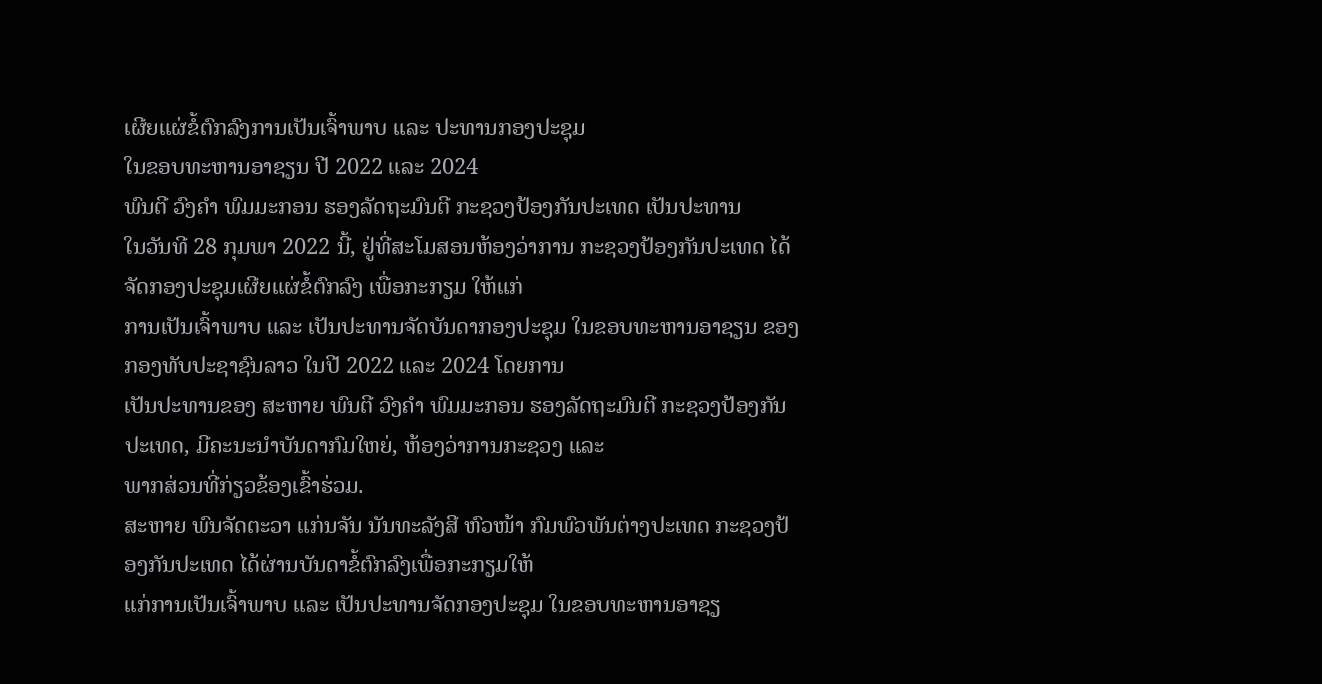ເຜີຍແຜ່ຂໍ້ຕົກລົງການເປັນເຈົ້າພາບ ແລະ ປະທານກອງປະຊຸມ
ໃນຂອບທະຫານອາຊຽນ ປີ 2022 ແລະ 2024
ພົນຕີ ວົງຄໍາ ພົມມະກອນ ຮອງລັດຖະມົນຕີ ກະຊວງປ້ອງກັນປະເທດ ເປັນປະທານ
ໃນວັນທີ 28 ກຸມພາ 2022 ນີ້, ຢູ່ທີ່ສະໂມສອນຫ້ອງວ່າການ ກະຊວງປ້ອງກັນປະເທດ ໄດ້ຈັດກອງປະຊຸມເຜີຍແຜ່ຂໍ້ຕົກລົງ ເພື່ອກະກຽມ ໃຫ້ແກ່
ການເປັນເຈົ້າພາບ ແລະ ເປັນປະທານຈັດບັນດາກອງປະຊຸມ ໃນຂອບທະຫານອາຊຽນ ຂອງ ກອງທັບປະຊາຊົນລາວ ໃນປີ 2022 ແລະ 2024 ໂດຍການ
ເປັນປະທານຂອງ ສະຫາຍ ພົນຕີ ວົງຄໍາ ພົມມະກອນ ຮອງລັດຖະມົນຕີ ກະຊວງປ້ອງກັນປະເທດ, ມີຄະນະນໍາບັນດາກົມໃຫຍ່, ຫ້ອງວ່າການກະຊວງ ແລະ
ພາກສ່ວນທີ່ກ່ຽວຂ້ອງເຂົ້າຮ່ວມ.
ສະຫາຍ ພົນຈັດຕະວາ ແກ່ນຈັນ ນັນທະລັງສີ ຫົວໜ້າ ກົມພົວພັນຕ່າງປະເທດ ກະຊວງປ້ອງກັນປະເທດ ໄດ້ຜ່ານບັນດາຂໍ້ຕົກລົງເພື່ອກະກຽມໃຫ້
ແກ່ການເປັນເຈົ້າພາບ ແລະ ເປັນປະທານຈັດກອງປະຊຸມ ໃນຂອບທະຫານອາຊຽ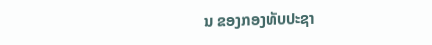ນ ຂອງກອງທັບປະຊາ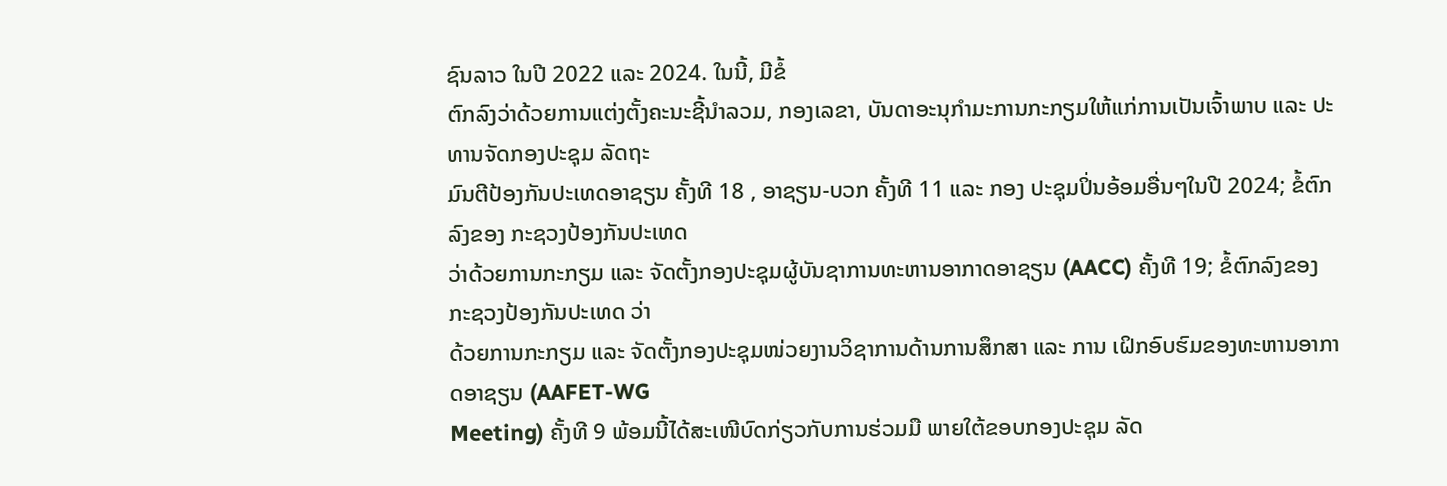ຊົນລາວ ໃນປີ 2022 ແລະ 2024. ໃນນີ້, ມີຂໍ້
ຕົກລົງວ່າດ້ວຍການແຕ່ງຕັ້ງຄະນະຊີ້ນໍາລວມ, ກອງເລຂາ, ບັນດາອະນຸກຳມະການກະກຽມໃຫ້ແກ່ການເປັນເຈົ້າພາບ ແລະ ປະທານຈັດກອງປະຊຸມ ລັດຖະ
ມົນຕີປ້ອງກັນປະເທດອາຊຽນ ຄັ້ງທີ 18 , ອາຊຽນ-ບວກ ຄັ້ງທີ 11 ແລະ ກອງ ປະຊຸມປິ່ນອ້ອມອື່ນໆໃນປີ 2024; ຂໍ້ຕົກລົງຂອງ ກະຊວງປ້ອງກັນປະເທດ
ວ່າດ້ວຍການກະກຽມ ແລະ ຈັດຕັ້ງກອງປະຊຸມຜູ້ບັນຊາການທະຫານອາກາດອາຊຽນ (AACC) ຄັ້ງທີ 19; ຂໍ້ຕົກລົງຂອງ ກະຊວງປ້ອງກັນປະເທດ ວ່າ
ດ້ວຍການກະກຽມ ແລະ ຈັດຕັ້ງກອງປະຊຸມໜ່ວຍງານວິຊາການດ້ານການສຶກສາ ແລະ ການ ເຝິກອົບຮົມຂອງທະຫານອາກາດອາຊຽນ (AAFET-WG
Meeting) ຄັ້ງທີ 9 ພ້ອມນີ້ໄດ້ສະເໜີບົດກ່ຽວກັບການຮ່ວມມື ພາຍໃຕ້ຂອບກອງປະຊຸມ ລັດ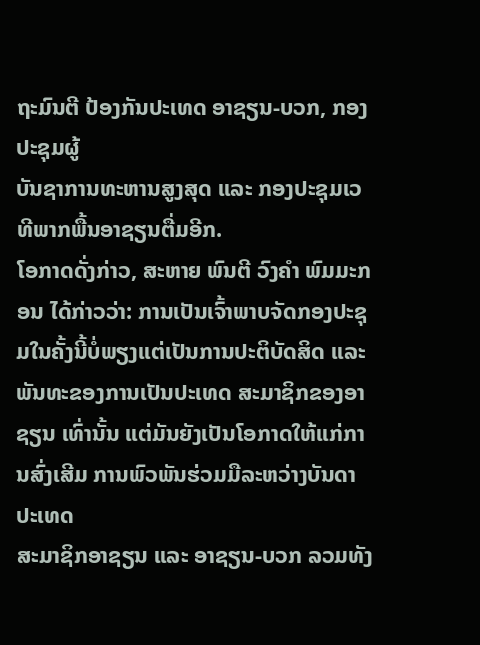ຖະມົນຕີ ປ້ອງກັນປະເທດ ອາຊຽນ-ບວກ, ກອງປະຊຸມຜູ້
ບັນຊາການທະຫານສູງສຸດ ແລະ ກອງປະຊຸມເວທີພາກພື້ນອາຊຽນຕື່ມອີກ.
ໂອກາດດັ່ງກ່າວ, ສະຫາຍ ພົນຕີ ວົງຄໍາ ພົມມະກອນ ໄດ້ກ່າວວ່າ: ການເປັນເຈົ້າພາບຈັດກອງປະຊຸມໃນຄັ້ງນີ້ບໍ່ພຽງແຕ່ເປັນການປະຕິບັດສິດ ແລະ
ພັນທະຂອງການເປັນປະເທດ ສະມາຊິກຂອງອາຊຽນ ເທົ່ານັ້ນ ແຕ່ມັນຍັງເປັນໂອກາດໃຫ້ແກ່ການສົ່ງເສີມ ການພົວພັນຮ່ວມມືລະຫວ່າງບັນດາປະເທດ
ສະມາຊິກອາຊຽນ ແລະ ອາຊຽນ-ບວກ ລວມທັງ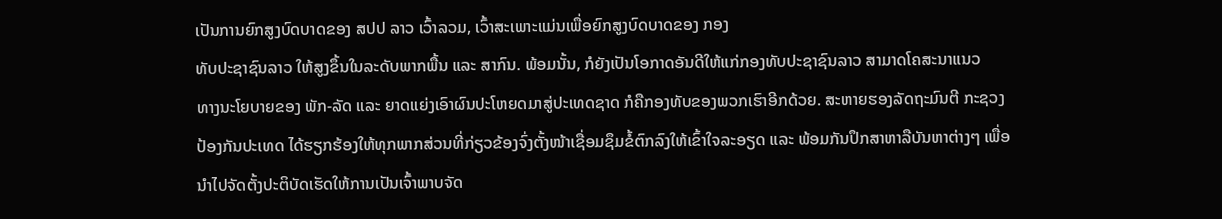ເປັນການຍົກສູງບົດບາດຂອງ ສປປ ລາວ ເວົ້າລວມ, ເວົ້າສະເພາະແມ່ນເພື່ອຍົກສູງບົດບາດຂອງ ກອງ
ທັບປະຊາຊົນລາວ ໃຫ້ສູງຂຶ້ນໃນລະດັບພາກພື້ນ ແລະ ສາກົນ. ພ້ອມນັ້ນ, ກໍຍັງເປັນໂອກາດອັນດີໃຫ້ແກ່ກອງທັບປະຊາຊົນລາວ ສາມາດໂຄສະນາແນວ
ທາງນະໂຍບາຍຂອງ ພັກ-ລັດ ແລະ ຍາດແຍ່ງເອົາຜົນປະໂຫຍດມາສູ່ປະເທດຊາດ ກໍຄືກອງທັບຂອງພວກເຮົາອີກດ້ວຍ. ສະຫາຍຮອງລັດຖະມົນຕີ ກະຊວງ
ປ້ອງກັນປະເທດ ໄດ້ຮຽກຮ້ອງໃຫ້ທຸກພາກສ່ວນທີ່ກ່ຽວຂ້ອງຈົ່ງຕັ້ງໜ້າເຊື່ອມຊຶມຂໍ້ຕົກລົງໃຫ້ເຂົ້າໃຈລະອຽດ ແລະ ພ້ອມກັນປຶກສາຫາລືບັນຫາຕ່າງໆ ເພື່ອ
ນໍາໄປຈັດຕັ້ງປະຕິບັດເຮັດໃຫ້ການເປັນເຈົ້າພາບຈັດ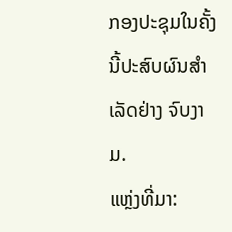ກອງປະຊຸມໃນຄັ້ງນີ້ປະສົບຜົນສໍາເລັດຢ່າງ ຈົບງາມ.
ແຫຼ່ງທີ່ມາ: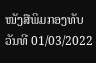ໜັງສືພິມກອງທັບ
ວັນທີ 01/03/2022